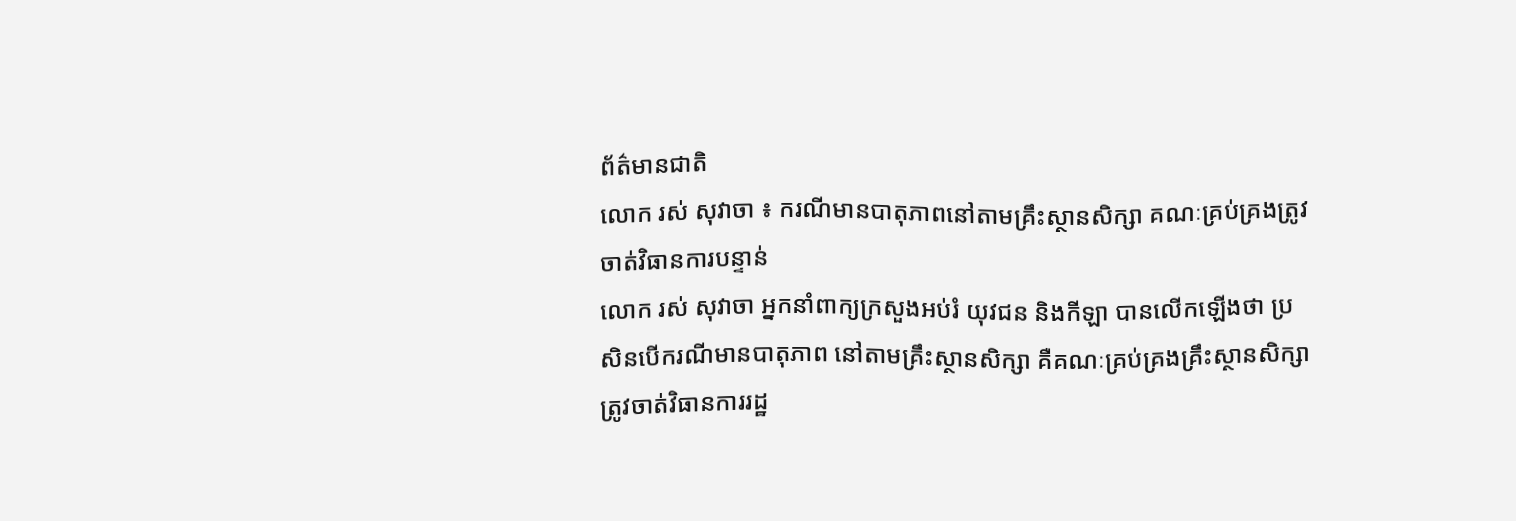ព័ត៌មានជាតិ
លោក រស់ សុវាចា ៖ ករណីមានបាតុភាពនៅតាមគ្រឹះស្ថានសិក្សា គណៈគ្រប់គ្រងត្រូវចាត់វិធានការបន្ទាន់
លោក រស់ សុវាចា អ្នកនាំពាក្យក្រសួងអប់រំ យុវជន និងកីឡា បានលើកឡើងថា ប្រសិនបើករណីមានបាតុភាព នៅតាមគ្រឹះស្ថានសិក្សា គឺគណៈគ្រប់គ្រងគ្រឹះស្ថានសិក្សា ត្រូវចាត់វិធានការរដ្ឋ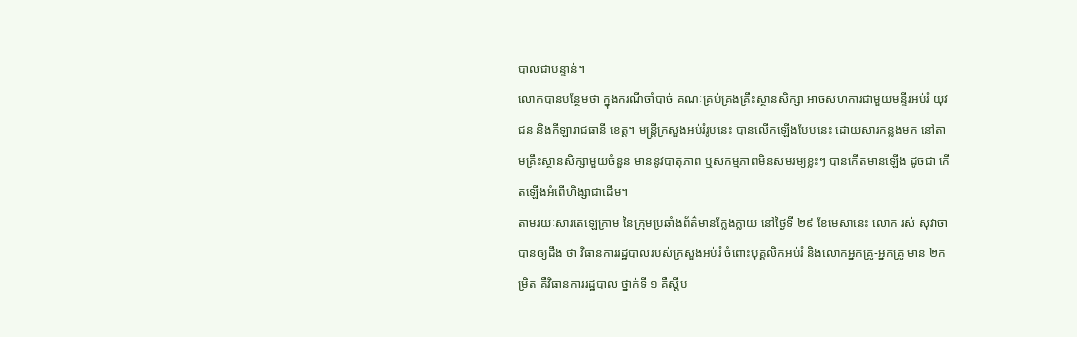បាលជាបន្ទាន់។
លោកបានបន្ថែមថា ក្នុងករណីចាំបាច់ គណៈគ្រប់គ្រងគ្រឹះស្ថានសិក្សា អាចសហការជាមួយមន្ទីរអប់រំ យុវជន និងកីឡារាជធានី ខេត្ត។ មន្ត្រីក្រសួងអប់រំរូបនេះ បានលើកឡើងបែបនេះ ដោយសារកន្លងមក នៅតាមគ្រឹះស្ថានសិក្សាមួយចំនួន មាននូវបាតុភាព ឬសកម្មភាពមិនសមរម្យខ្លះៗ បានកើតមានឡើង ដូចជា កើតឡើងអំពើហិង្សាជាដើម។
តាមរយៈសារតេឡេក្រាម នៃក្រុមប្រឆាំងព័ត៌មានក្លែងក្លាយ នៅថ្ងៃទី ២៩ ខែមេសានេះ លោក រស់ សុវាចា បានឲ្យដឹង ថា វិធានការរដ្ឋបាលរបស់ក្រសួងអប់រំ ចំពោះបុគ្គលិកអប់រំ និងលោកអ្នកគ្រូ-អ្នកគ្រូ មាន ២កម្រិត គឺវិធានការរដ្ឋបាល ថ្នាក់ទី ១ គឺស្តីប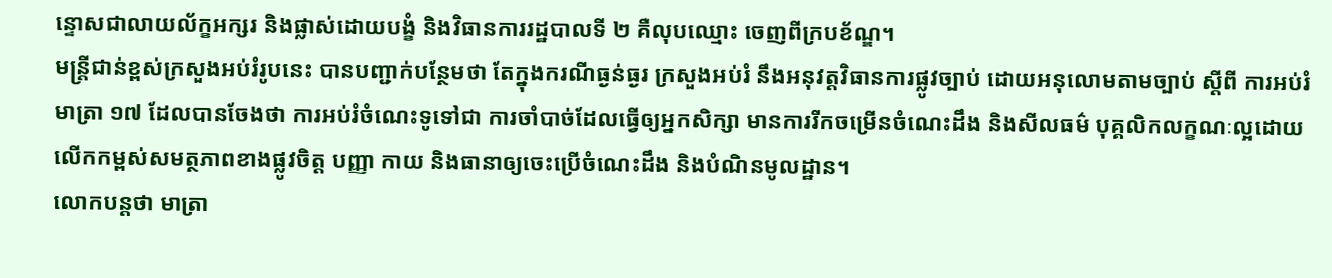ន្ទោសជាលាយល័ក្ខអក្សរ និងផ្លាស់ដោយបង្ខំ និងវិធានការរដ្ឋបាលទី ២ គឺលុបឈ្មោះ ចេញពីក្របខ័ណ្ឌ។
មន្ត្រីជាន់ខ្ពស់ក្រសួងអប់រំរូបនេះ បានបញ្ជាក់បន្ថែមថា តែក្នុងករណីធ្ងន់ធ្ងរ ក្រសួងអប់រំ នឹងអនុវត្តវិធានការផ្លូវច្បាប់ ដោយអនុលោមតាមច្បាប់ ស្ដីពី ការអប់រំមាត្រា ១៧ ដែលបានចែងថា ការអប់រំចំណេះទូទៅជា ការចាំបាច់ដែលធ្វើឲ្យអ្នកសិក្សា មានការរីកចម្រើនចំណេះដឹង និងសីលធម៌ បុគ្គលិកលក្ខណៈល្អដោយ លើកកម្ពស់សមត្ថភាពខាងផ្លូវចិត្ត បញ្ញា កាយ និងធានាឲ្យចេះប្រើចំណេះដឹង និងបំណិនមូលដ្ឋាន។
លោកបន្តថា មាត្រា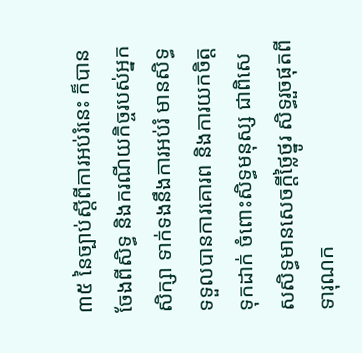៣៥ នៃច្បាប់ស្តីពីការអប់រំនេះ ក៏បានចែងពីសិទ្ធ និងករណីយកិច្ចរបស់អ្នកសិក្សា ទាក់ទងនឹងការអប់រំ មានសិទ្ធទទួលបានការគោរព និងការយកចិត្តទុកដាក់ ចំពោះសិទ្ធមនុស្ស ជាពិសេសសិទ្ធមានសេចក្តីថ្លៃថ្នូរ សិទ្ធរួចផុតពីទារុណក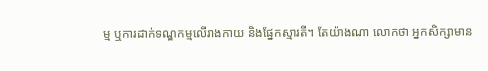ម្ម ឬការដាក់ទណ្ឌកម្មលើរាងកាយ និងផ្នែកស្មារតី។ តែយ៉ាងណា លោកថា អ្នកសិក្សាមាន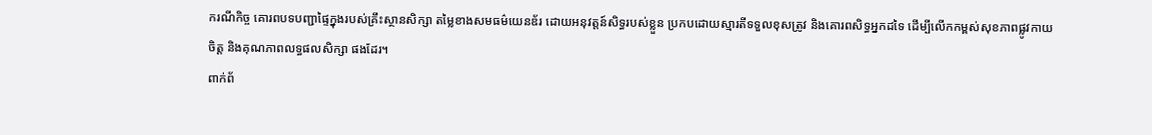ករណីកិច្ច គោរពបទបញ្ជាផ្ទៃក្នុងរបស់គ្រឹះស្ថានសិក្សា តម្លៃខាងសមធម៌យេនឌ័រ ដោយអនុវត្តន៍សិទ្ធរបស់ខ្លួន ប្រកបដោយស្មារតីទទួលខុសត្រូវ និងគោរពសិទ្ធអ្នកដទៃ ដើម្បីលើកកម្ពស់សុខភាពផ្លូវកាយ ចិត្ត និងគុណភាពលទ្ធផលសិក្សា ផងដែរ។
ពាក់ព័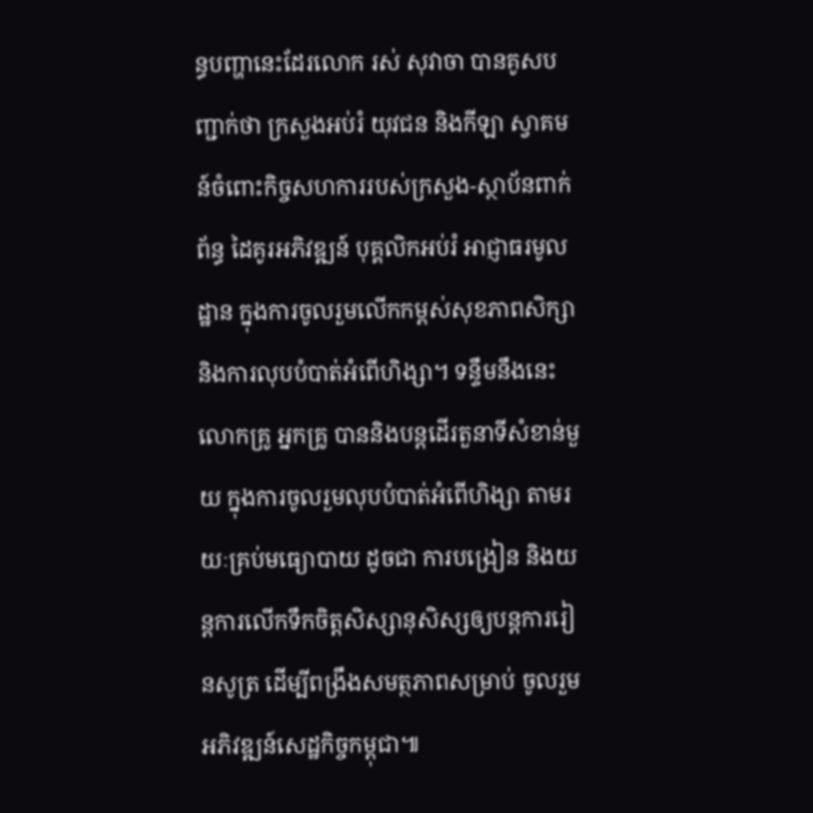ន្ធបញ្ហានេះដែរលោក រស់ សុវាចា បានគូសបញ្ជាក់ថា ក្រសួងអប់រំ យុវជន និងកីឡា ស្វាគមន៍ចំពោះកិច្ចសហការរបស់ក្រសួង-ស្ថាប័នពាក់ព័ន្ធ ដៃគូរអភិវឌ្ឍន៍ បុគ្គលិកអប់រំ អាជ្ញាធរមូលដ្ឋាន ក្នុងការចូលរួមលើកកម្ពស់សុខភាពសិក្សា និងការលុបបំបាត់អំពើហិង្សា។ ទន្ទឹមនឹងនេះ លោកគ្រូ អ្នកគ្រូ បាននិងបន្តដើរតួនាទីសំខាន់មួយ ក្នុងការចូលរួមលុបបំបាត់អំពើហិង្សា តាមរយៈគ្រប់មធ្យោបាយ ដូចជា ការបង្រៀន និងយន្តការលើកទឹកចិត្តសិស្សានុសិស្សឲ្យបន្តការរៀនសូត្រ ដើម្បីពង្រឹងសមត្ថភាពសម្រាប់ ចូលរួមអភិវឌ្ឍន៍សេដ្ឋកិច្ចកម្ពុជា៕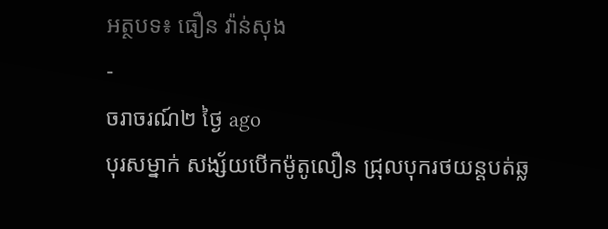អត្ថបទ៖ ធឿន វ៉ាន់សុង
-
ចរាចរណ៍២ ថ្ងៃ ago
បុរសម្នាក់ សង្ស័យបើកម៉ូតូលឿន ជ្រុលបុករថយន្តបត់ឆ្ល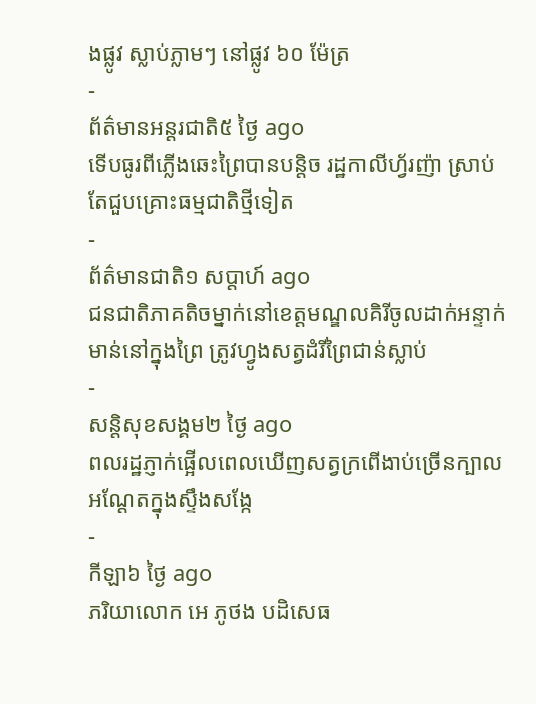ងផ្លូវ ស្លាប់ភ្លាមៗ នៅផ្លូវ ៦០ ម៉ែត្រ
-
ព័ត៌មានអន្ដរជាតិ៥ ថ្ងៃ ago
ទើបធូរពីភ្លើងឆេះព្រៃបានបន្តិច រដ្ឋកាលីហ្វ័រញ៉ា ស្រាប់តែជួបគ្រោះធម្មជាតិថ្មីទៀត
-
ព័ត៌មានជាតិ១ សប្តាហ៍ ago
ជនជាតិភាគតិចម្នាក់នៅខេត្តមណ្ឌលគិរីចូលដាក់អន្ទាក់មាន់នៅក្នុងព្រៃ ត្រូវហ្វូងសត្វដំរីព្រៃជាន់ស្លាប់
-
សន្តិសុខសង្គម២ ថ្ងៃ ago
ពលរដ្ឋភ្ញាក់ផ្អើលពេលឃើញសត្វក្រពើងាប់ច្រើនក្បាលអណ្ដែតក្នុងស្ទឹងសង្កែ
-
កីឡា៦ ថ្ងៃ ago
ភរិយាលោក អេ ភូថង បដិសេធ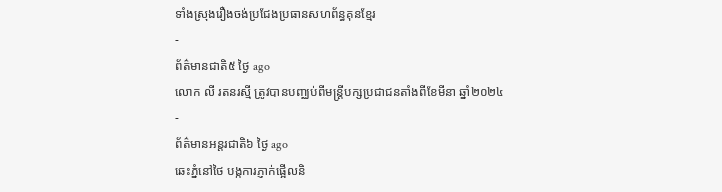ទាំងស្រុងរឿងចង់ប្រជែងប្រធានសហព័ន្ធគុនខ្មែរ
-
ព័ត៌មានជាតិ៥ ថ្ងៃ ago
លោក លី រតនរស្មី ត្រូវបានបញ្ឈប់ពីមន្ត្រីបក្សប្រជាជនតាំងពីខែមីនា ឆ្នាំ២០២៤
-
ព័ត៌មានអន្ដរជាតិ៦ ថ្ងៃ ago
ឆេះភ្នំនៅថៃ បង្កការភ្ញាក់ផ្អើលនិ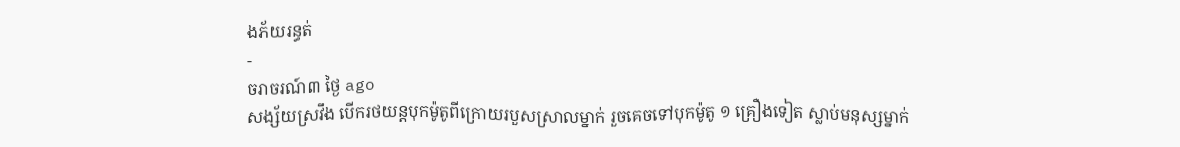ងភ័យរន្ធត់
-
ចរាចរណ៍៣ ថ្ងៃ ago
សង្ស័យស្រវឹង បើករថយន្តបុកម៉ូតូពីក្រោយរបួសស្រាលម្នាក់ រួចគេចទៅបុកម៉ូតូ ១ គ្រឿងទៀត ស្លាប់មនុស្សម្នាក់